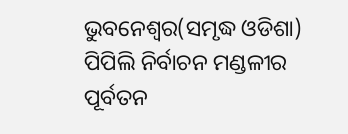ଭୁବନେଶ୍ୱର(ସମୃଦ୍ଧ ଓଡିଶା) ପିପିଲି ନିର୍ବାଚନ ମଣ୍ଡଳୀର ପୂର୍ବତନ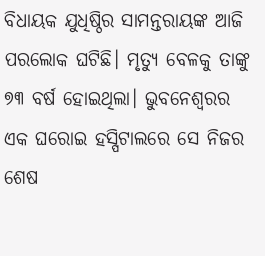ବିଧାୟକ ଯୁଧିଷ୍ଠିର ସାମନ୍ତରାୟଙ୍କ ଆଜି ପରଲୋକ ଘଟିଛି। ମୃତ୍ୟୁ ବେଳକୁ ତାଙ୍କୁ ୭୩ ବର୍ଷ ହୋଇଥିଲା। ଭୁବନେଶ୍ୱରର ଏକ ଘରୋଇ ହସ୍ପିଟାଲରେ ସେ ନିଜର ଶେଷ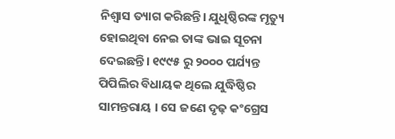ନିଶ୍ୱାସ ତ୍ୟାଗ କରିଛନ୍ତି। ଯୁଧିଷ୍ଠିରଙ୍କ ମୃତ୍ୟୁ ହୋଇଥିବା ନେଇ ତାଙ୍କ ଭାଇ ସୂଚନା ଦେଇଛନ୍ତି। ୧୯୯୫ ରୁ ୨୦୦୦ ପର୍ଯ୍ୟନ୍ତ ପିପିଲିର ବିଧାୟକ ଥିଲେ ଯୁଦ୍ଧିଷ୍ଠିର ସାମନ୍ତରାୟ । ସେ ଜଣେ ଦୃଢ଼ କଂଗ୍ରେସ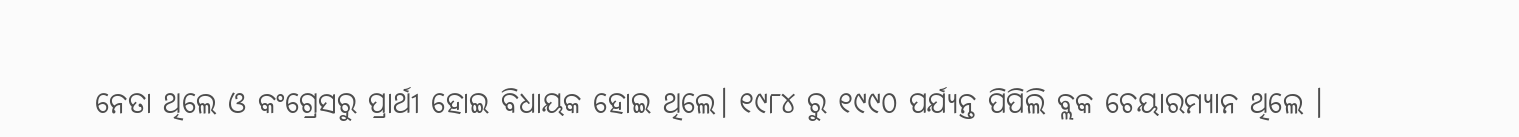ନେତା ଥିଲେ ଓ କଂଗ୍ରେସରୁ ପ୍ରାର୍ଥୀ ହୋଇ ବିଧାୟକ ହୋଇ ଥିଲେ। ୧୯୮୪ ରୁ ୧୯୯୦ ପର୍ଯ୍ୟନ୍ତ ପିପିଲି ବ୍ଲକ ଚେୟାରମ୍ୟାନ ଥିଲେ ।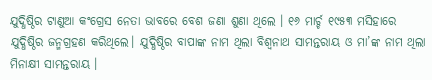ଯୁଦ୍ଧିଷ୍ଠିର ଟାଣୁଆ କଂଗ୍ରେସ ନେତା ଭାବରେ ବେଶ ଜଣା ଶୁଣା ଥିଲେ । ୧୬ ମାର୍ଚ୍ଚ ୧୯୫୩ ମସିହାରେ ଯୁଦ୍ଧିଷ୍ଠିର ଜନ୍ମଗ୍ରହଣ କରିଥିଲେ। ଯୁଦ୍ଧିଷ୍ଠିର ବାପାଙ୍କ ନାମ ଥିଲା ବିଶ୍ୱନାଥ ସାମନ୍ତରାୟ ଓ ମା’ଙ୍କ ନାମ ଥିଲା ମିନାକ୍ଷୀ ସାମନ୍ତରାୟ ।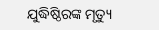ଯୁଦ୍ଧିଷ୍ଠିରଙ୍କ ମୃତ୍ୟୁ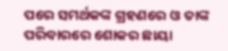ପରେ ସମର୍ଥକଙ୍କ ଗ୍ରହଣରେ ଓ ତାଙ୍କ ପରିବାରରେ ଶୋକର ଛାୟା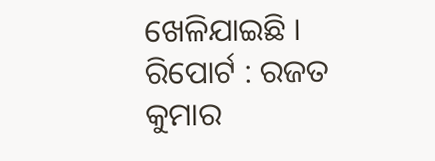ଖେଳିଯାଇଛି ।
ରିପୋର୍ଟ : ରଜତ କୁମାର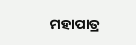ମହାପାତ୍ର